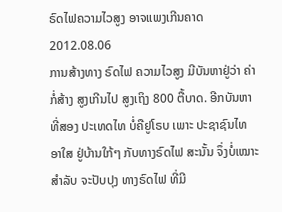ຣົດໄຟຄວາມໄວສູງ ອາຈແພງເກີນຄາດ
2012.08.06
ການສ້າງທາງ ຣົດໄຟ ຄວາມໄວສູງ ມີບັນຫາຢູ່ວ່າ ຄ່າກໍ່ສ້າງ ສູງເກີນໄປ ສູງເຖິງ 800 ຕື້ບາດ. ອີກບັນຫາ ທີ່ສອງ ປະເທດໄທ ບໍ່ຄືຢູໂຣບ ເພາະ ປະຊາຊົນໄທ ອາໃສ ຢູ່ບ້ານໃກ້ໆ ກັບທາງຣົດໄຟ ສະນັ້ນ ຈຶ່ງບໍ່ເໝາະ ສຳລັບ ຈະປັບປຸງ ທາງຣົດໄຟ ທີ່ມີ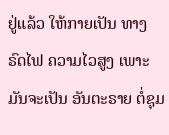ຢູ່ແລ້ວ ໃຫ້ກາຍເປັນ ທາງຣົດໄຟ ຄວາມໄວສູງ ເພາະມັນຈະເປັນ ອັນຕະຣາຍ ຕໍ່ຊຸມ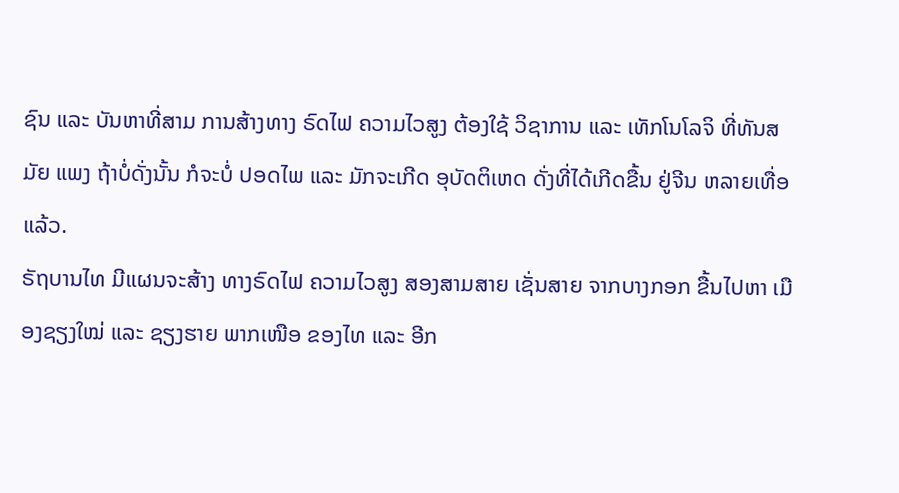ຊົນ ແລະ ບັນຫາທີ່ສາມ ການສ້າງທາງ ຣົດໄຟ ຄວາມໄວສູງ ຕ້ອງໃຊ້ ວິຊາການ ແລະ ເທັກໂນໂລຈິ ທີ່ທັນສມັຍ ແພງ ຖ້າບໍ່ດັ່ງນັ້ນ ກໍຈະບໍ່ ປອດໄພ ແລະ ມັກຈະເກີດ ອຸບັດຕິເຫດ ດັ່ງທີ່ໄດ້ເກີດຂື້ນ ຢູ່ຈີນ ຫລາຍເທື່ອແລ້ວ.
ຣັຖບານໄທ ມີແຜນຈະສ້າງ ທາງຣົດໄຟ ຄວາມໄວສູງ ສອງສາມສາຍ ເຊັ່ນສາຍ ຈາກບາງກອກ ຂື້ນໄປຫາ ເມືອງຊຽງໃໝ່ ແລະ ຊຽງຮາຍ ພາກເໜືອ ຂອງໄທ ແລະ ອີກ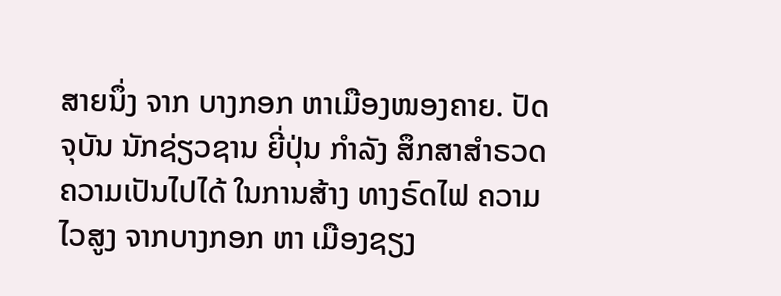ສາຍນຶ່ງ ຈາກ ບາງກອກ ຫາເມືອງໜອງຄາຍ. ປັດຈຸບັນ ນັກຊ່ຽວຊານ ຍີ່ປຸ່ນ ກຳລັງ ສຶກສາສຳຣວດ ຄວາມເປັນໄປໄດ້ ໃນການສ້າງ ທາງຣົດໄຟ ຄວາມໄວສູງ ຈາກບາງກອກ ຫາ ເມືອງຊຽງ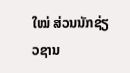ໃໝ່ ສ່ວນນັກຊ່ຽວຊານ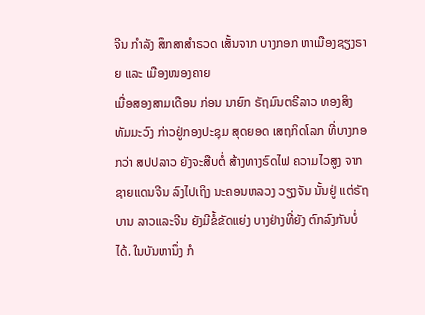ຈີນ ກຳລັງ ສຶກສາສຳຣວດ ເສັ້ນຈາກ ບາງກອກ ຫາເມືອງຊຽງຣາຍ ແລະ ເມືອງໜອງຄາຍ
ເມື່ອສອງສາມເດືອນ ກ່ອນ ນາຍົກ ຣັຖມົນຕຣີລາວ ທອງສິງ ທັມມະວົງ ກ່າວຢູ່ກອງປະຊຸມ ສຸດຍອດ ເສຖກິດໂລກ ທີ່ບາງກອກວ່າ ສປປລາວ ຍັງຈະສືບຕໍ່ ສ້າງທາງຣົດໄຟ ຄວາມໄວສູງ ຈາກ ຊາຍແດນຈີນ ລົງໄປເຖິງ ນະຄອນຫລວງ ວຽງຈັນ ນັ້ນຢູ່ ແຕ່ຣັຖບານ ລາວແລະຈີນ ຍັງມີຂໍ້ຂັດແຍ່ງ ບາງຢ່າງທີ່ຍັງ ຕົກລົງກັນບໍ່ໄດ້. ໃນບັນຫານຶ່ງ ກໍ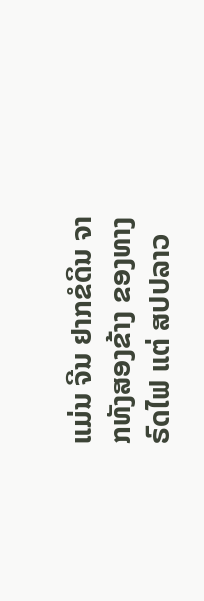ແມ່ນ ຈີນ ຢາກຂໍດິນ ຈາກທັງສອງຂ້າງ ຂອງທາງຣົດໄຟ ແຕ່ ສປປລາວ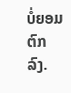ບໍ່ຍອມຕົກລົງ.